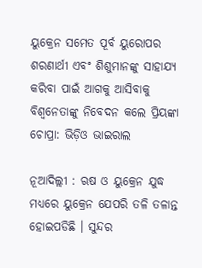ୟୁକ୍ରେନ ସମେତ ପୂର୍ବ ୟୁରୋପର ଶରଣାର୍ଥୀ ଏବଂ ଶିଶୁମାନଙ୍କୁ ସାହାଯ୍ୟ କରିବା ପାଇଁ ଆଗକୁ ଆସିବାକୁ ବିଶ୍ବନେତାଙ୍କୁ ନିବେଦନ କଲେ ପ୍ରିୟଙ୍କା ଚୋପ୍ରା: ଭିଡ଼ିଓ ଭାଇରାଲ

ନୂଆଦିଲ୍ଲୀ : ଋଷ ଓ ୟୁକ୍ରେନ ଯୁଦ୍ଧ ମଧ୍ୟରେ ୟୁକ୍ରେନ ଯେପରି ତଳି ତଳାନ୍ତ ହୋଇପଡିଛି । ସୁନ୍ଦର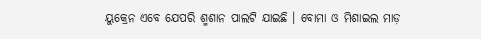ୟୁକ୍ରେନ ଏବେ ଯେପରି ଶ୍ମଶାନ ପାଲଟି ଯାଇଛି । ବୋମା ଓ ମିଶାଇଲ ମାଡ଼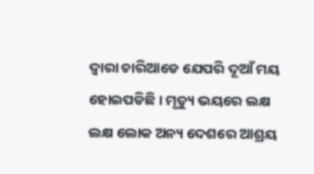ଦ୍ଵାରା ଚାରିଆଡେ ଯେପରି ଦୂଆଁ ମୟ ହୋଇପଡିଛି । ମୃତ୍ୟୁ ଭୟରେ ଲକ୍ଷ ଲକ୍ଷ ଲୋକ ଅନ୍ୟ ଦେଶରେ ଆଶ୍ରୟ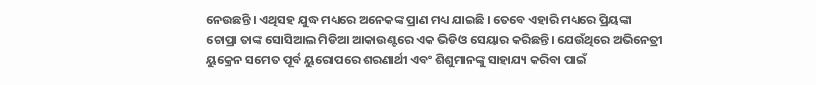ନେଉଛନ୍ତି । ଏଥିସହ ଯୁଦ୍ଧ ମଧ୍ୟରେ ଅନେକଙ୍କ ପ୍ରାଣ ମଧ୍ୟ ଯାଇଛି । ତେବେ ଏହାରି ମଧ୍ୟରେ ପ୍ରିୟଙ୍କା ଚୋପ୍ରା ତାଙ୍କ ସୋସିଆଲ ମିଡିଆ ଆକାଉଣ୍ଟରେ ଏକ ଭିଡିଓ ସେୟାର କରିଛନ୍ତି। ଯେଉଁଥିରେ ଅଭିନେତ୍ରୀ ୟୁକ୍ରେନ ସମେତ ପୂର୍ବ ୟୁରୋପରେ ଶରଣାର୍ଥୀ ଏବଂ ଶିଶୁମାନଙ୍କୁ ସାହାଯ୍ୟ କରିବା ପାଇଁ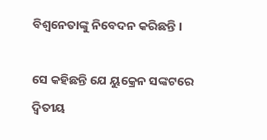ବିଶ୍ବନେତାଙ୍କୁ ନିବେଦନ କରିଛନ୍ତି ।

ସେ କହିଛନ୍ତି ଯେ ୟୁକ୍ରେନ ସଙ୍କଟରେ ଦ୍ୱିତୀୟ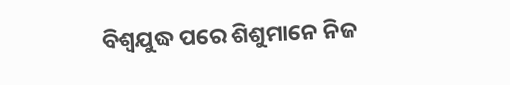ବିଶ୍ୱଯୁଦ୍ଧ ପରେ ଶିଶୁମାନେ ନିଜ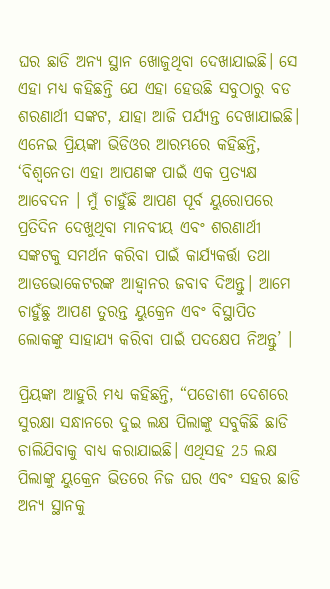ଘର ଛାଡି ଅନ୍ୟ ସ୍ଥାନ ଖୋଜୁଥିବା ଦେଖାଯାଇଛି। ସେ ଏହା ମଧ୍ୟ କହିଛନ୍ତି ଯେ ଏହା ହେଉଛି ସବୁଠାରୁ ବଡ ଶରଣାର୍ଥୀ ସଙ୍କଟ, ଯାହା ଆଜି ପର୍ଯ୍ୟନ୍ତ ଦେଖାଯାଇଛି। ଏନେଇ ପ୍ରିୟଙ୍କା ଭିଡିଓର ଆରମ୍ଭରେ କହିଛନ୍ତି, ‘ବିଶ୍ବନେତା ଏହା ଆପଣଙ୍କ ପାଇଁ ଏକ ପ୍ରତ୍ୟକ୍ଷ ଆବେଦନ । ମୁଁ ଚାହୁଁଛି ଆପଣ ପୂର୍ବ ୟୁରୋପରେ ପ୍ରତିଦିନ ଦେଖୁଥିବା ମାନବୀୟ ଏବଂ ଶରଣାର୍ଥୀ ସଙ୍କଟକୁ ସମର୍ଥନ କରିବା ପାଇଁ କାର୍ଯ୍ୟକର୍ତ୍ତା ତଥା ଆଡଭୋକେଟରଙ୍କ ଆହ୍ବାନର ଜବାବ ଦିଅନ୍ତୁ। ଆମେ ଚାହୁଁଛୁ ଆପଣ ତୁରନ୍ତ ୟୁକ୍ରେନ ଏବଂ ବିସ୍ଥାପିତ ଲୋକଙ୍କୁ ସାହାଯ୍ୟ କରିବା ପାଇଁ ପଦକ୍ଷେପ ନିଅନ୍ତୁ’ ।

ପ୍ରିୟଙ୍କା ଆହୁରି ମଧ୍ୟ କହିଛନ୍ତି, “ପଡୋଶୀ ଦେଶରେ ସୁରକ୍ଷା ସନ୍ଧାନରେ ଦୁଇ ଲକ୍ଷ ପିଲାଙ୍କୁ ସବୁକିଛି ଛାଡି ଚାଲିଯିବାକୁ ବାଧ୍ୟ କରାଯାଇଛି। ଏଥିସହ 25 ଲକ୍ଷ ପିଲାଙ୍କୁ ୟୁକ୍ରେନ ଭିତରେ ନିଜ ଘର ଏବଂ ସହର ଛାଡି ଅନ୍ୟ ସ୍ଥାନକୁ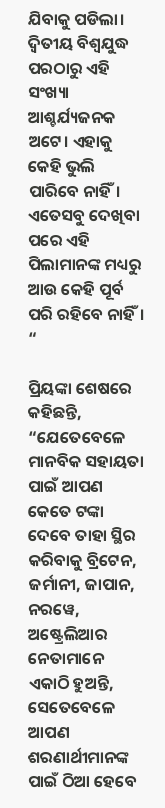ଯିବାକୁ ପଡିଲା। ଦ୍ୱିତୀୟ ବିଶ୍ୱଯୁଦ୍ଧ ପରଠାରୁ ଏହି ସଂଖ୍ୟା ଆଶ୍ଚର୍ଯ୍ୟଜନକ ଅଟେ। ଏହାକୁ କେହି ଭୁଲି ପାରିବେ ନାହିଁ। ଏତେସବୁ ଦେଖିବା ପରେ ଏହି ପିଲାମାନଙ୍କ ମଧ୍ୟରୁ ଆଉ କେହି ପୂର୍ବ ପରି ରହିବେ ନାହିଁ। “

ପ୍ରିୟଙ୍କା ଶେଷରେ କହିଛନ୍ତି, “ଯେତେବେଳେ ମାନବିକ ସହାୟତା ପାଇଁ ଆପଣ କେତେ ଟଙ୍କା ଦେବେ ତାହା ସ୍ଥିର କରିବାକୁ ବ୍ରିଟେନ, ଜର୍ମାନୀ, ଜାପାନ, ନରୱେ, ଅଷ୍ଟ୍ରେଲିଆର ନେତାମାନେ ଏକାଠି ହୁଅନ୍ତି, ସେତେବେଳେ ଆପଣ ଶରଣାର୍ଥୀମାନଙ୍କ ପାଇଁ ଠିଆ ହେବେ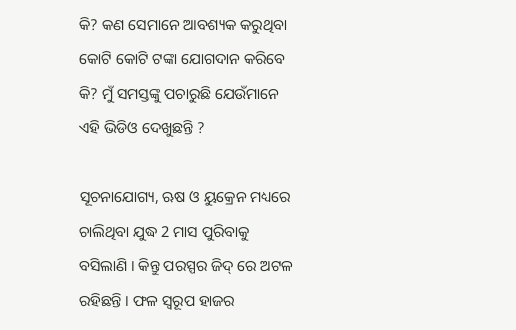କି? କଣ ସେମାନେ ଆବଶ୍ୟକ କରୁଥିବା କୋଟି କୋଟି ଟଙ୍କା ଯୋଗଦାନ କରିବେ କି? ମୁଁ ସମସ୍ତଙ୍କୁ ପଚାରୁଛି ଯେଉଁମାନେ ଏହି ଭିଡିଓ ଦେଖୁଛନ୍ତି ?

ସୂଚନାଯୋଗ୍ୟ, ଋଷ ଓ ୟୁକ୍ରେନ ମଧ୍ୟରେ ଚାଲିଥିବା ଯୁଦ୍ଧ 2 ମାସ ପୁରିବାକୁ ବସିଲାଣି । କିନ୍ତୁ ପରସ୍ପର ଜିଦ୍ ରେ ଅଟଳ ରହିଛନ୍ତି । ଫଳ ସ୍ୱରୂପ ହାଜର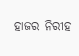ହାଜର ନିରୀହ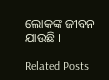ଲୋକଙ୍କ ଜୀବନ ଯାଉଛି ।

Related Posts